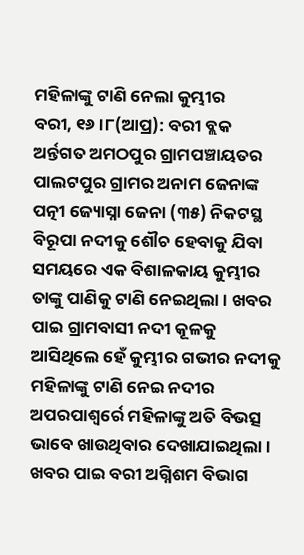ମହିଳାଙ୍କୁ ଟାଣି ନେଲା କୁମ୍ଭୀର
ବରୀ, ୧୬ ।୮(ଆପ୍ର): ବରୀ ବ୍ଲକ ଅର୍ନ୍ତଗତ ଅମଠପୁର ଗ୍ରାମପଞ୍ଚାୟତର ପାଲଟପୁର ଗ୍ରାମର ଅନାମ ଜେନାଙ୍କ ପତ୍ନୀ ଜ୍ୟୋସ୍ନା ଜେନା (୩୫) ନିକଟସ୍ଥ ବିରୂପା ନଦୀକୁ ଶୌଚ ହେବାକୁ ଯିବା ସମୟରେ ଏକ ବିଶାଳକାୟ କୁମ୍ଭୀର ତାଙ୍କୁ ପାଣିକୁ ଟାଣି ନେଇଥିଲା । ଖବର ପାଇ ଗ୍ରାମବାସୀ ନଦୀ କୂଳକୁ ଆସିଥିଲେ ହେଁ କୁମ୍ଭୀର ଗଭୀର ନଦୀକୁ ମହିଳାଙ୍କୁ ଟାଣି ନେଇ ନଦୀର ଅପରପାଶ୍ୱର୍ରେ ମହିଳାଙ୍କୁ ଅତି ବିଭତ୍ସ ଭାବେ ଖାଉଥିବାର ଦେଖାଯାଇଥିଲା । ଖବର ପାଇ ବରୀ ଅଗ୍ନିଶମ ବିଭାଗ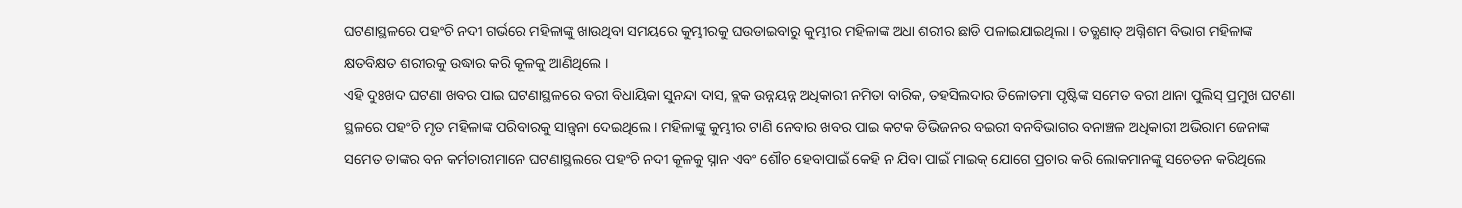ଘଟଣାସ୍ଥଳରେ ପହଂଚି ନଦୀ ଗର୍ଭରେ ମହିଳାଙ୍କୁ ଖାଉଥିବା ସମୟରେ କୁମ୍ଭୀରକୁ ଘଉଡାଇବାରୁ କୁମ୍ଭୀର ମହିଳାଙ୍କ ଅଧା ଶରୀର ଛାଡି ପଳାଇଯାଇଥିଲା । ତତ୍କ୍ଷଣାତ୍ ଅଗ୍ନିଶମ ବିଭାଗ ମହିଳାଙ୍କ କ୍ଷତବିକ୍ଷତ ଶରୀରକୁ ଉଦ୍ଧାର କରି କୂଳକୁ ଆଣିଥିଲେ ।
ଏହି ଦୁଃଖଦ ଘଟଣା ଖବର ପାଇ ଘଟଣାସ୍ଥଳରେ ବରୀ ବିଧାୟିକା ସୁନନ୍ଦା ଦାସ, ବ୍ଲକ ଉନ୍ନୟନ୍ନ ଅଧିକାରୀ ନମିତା ବାରିକ, ତହସିଲଦାର ତିଳୋତମା ପୃଷ୍ଟିଙ୍କ ସମେତ ବରୀ ଥାନା ପୁଲିସ୍ ପ୍ରମୁଖ ଘଟଣା ସ୍ଥଳରେ ପହଂଚି ମୃତ ମହିଳାଙ୍କ ପରିବାରକୁ ସାନ୍ତ୍ୱନା ଦେଇଥିଲେ । ମହିଳାଙ୍କୁ କୁମ୍ଭୀର ଟାଣି ନେବାର ଖବର ପାଇ କଟକ ଡିଭିଜନର ବଇରୀ ବନବିଭାଗର ବନାଞ୍ଚଳ ଅଧିକାରୀ ଅଭିରାମ ଜେନାଙ୍କ ସମେତ ତାଙ୍କର ବନ କର୍ମଚାରୀମାନେ ଘଟଣାସ୍ଥଲରେ ପହଂଚି ନଦୀ କୂଳକୁ ସ୍ନାନ ଏବଂ ଶୌଚ ହେବାପାଇଁ କେହି ନ ଯିବା ପାଇଁ ମାଇକ୍ ଯୋଗେ ପ୍ରଚାର କରି ଲୋକମାନଙ୍କୁ ସଚେତନ କରିଥିଲେ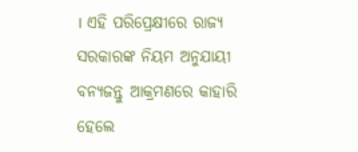। ଏହି ପରିପ୍ରେକ୍ଷୀରେ ରାଜ୍ୟ ସରକାରଙ୍କ ନିୟମ ଅନୁଯାୟୀ ବନ୍ୟଜନ୍ତୁ ଆକ୍ରମଣରେ କାହାରି ହେଲେ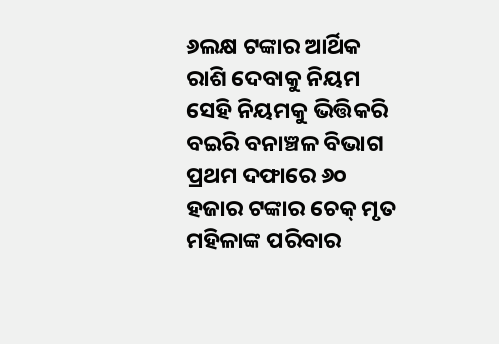୬ଲକ୍ଷ ଟଙ୍କାର ଆର୍ଥିକ ରାଶି ଦେବାକୁ ନିୟମ ସେହି ନିୟମକୁ ଭିତ୍ତିକରି ବଇରି ବନାଞ୍ଚଳ ବିଭାଗ ପ୍ରଥମ ଦଫାରେ ୬୦ ହଜାର ଟଙ୍କାର ଚେକ୍ ମୃତ ମହିଳାଙ୍କ ପରିବାର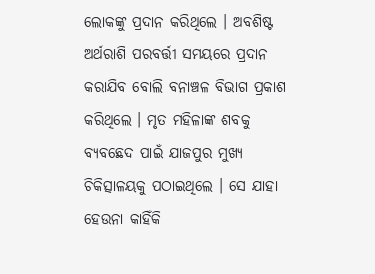ଲୋକଙ୍କୁ ପ୍ରଦାନ କରିଥିଲେ । ଅବଶିଷ୍ଟ ଅର୍ଥରାଶି ପରବର୍ତ୍ତୀ ସମୟରେ ପ୍ରଦାନ କରାଯିବ ବୋଲି ବନାଞ୍ଚଳ ବିଭାଗ ପ୍ରକାଶ କରିଥିଲେ । ମୃତ ମହିଳାଙ୍କ ଶବକୁ ବ୍ୟବଛେଦ ପାଇଁ ଯାଜପୁର ମୁଖ୍ୟ ଚିକିତ୍ସାଳୟକୁ ପଠାଇଥିଲେ । ସେ ଯାହା ହେଉନା କାହିଁକି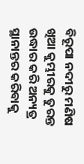ବିରୂପା ନଦୀରୁ ମଣିଷ ଖିଆ କୁମ୍ଭୀରକୁ ତୁରନ୍ତ ଉଦ୍ଧାର କରି ଅନ୍ୟତ୍ର ସ୍ଥାନାନ୍ତର କରିବାକୁ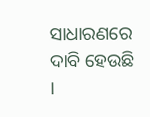ସାଧାରଣରେ ଦାବି ହେଉଛି ।